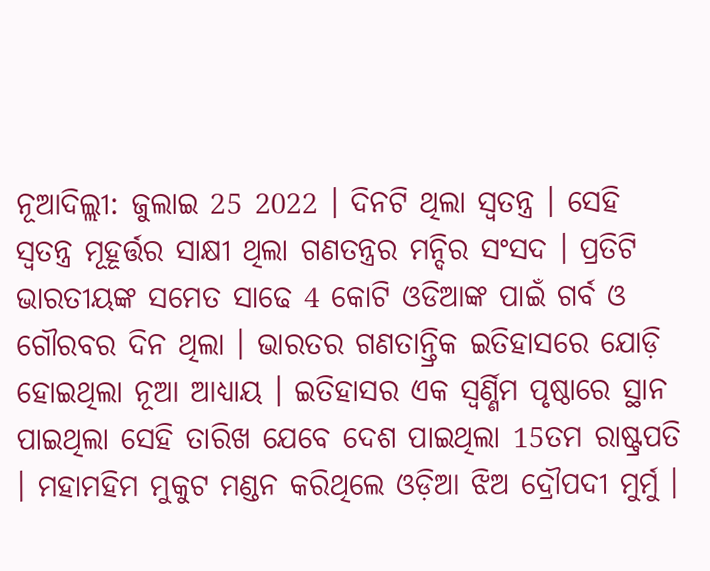ନୂଆଦିଲ୍ଲୀ: ଜୁଲାଇ 25 2022 । ଦିନଟି ଥିଲା ସ୍ବତନ୍ତ୍ର । ସେହି ସ୍ବତନ୍ତ୍ର ମୂହୂର୍ତ୍ତର ସାକ୍ଷୀ ଥିଲା ଗଣତନ୍ତ୍ରର ମନ୍ଦିର ସଂସଦ । ପ୍ରତିଟି ଭାରତୀୟଙ୍କ ସମେତ ସାଢେ 4 କୋଟି ଓଡିଆଙ୍କ ପାଇଁ ଗର୍ବ ଓ ଗୌରବର ଦିନ ଥିଲା । ଭାରତର ଗଣତାନ୍ତ୍ରିକ ଇତିହାସରେ ଯୋଡ଼ି ହୋଇଥିଲା ନୂଆ ଆଧ୍ୟାୟ । ଇତିହାସର ଏକ ସ୍ବର୍ଣ୍ଣିମ ପୃଷ୍ଠାରେ ସ୍ଥାନ ପାଇଥିଲା ସେହି ତାରିଖ ଯେବେ ଦେଶ ପାଇଥିଲା 15ତମ ରାଷ୍ଟ୍ରପତି । ମହାମହିମ ମୁକୁଟ ମଣ୍ଡନ କରିଥିଲେ ଓଡ଼ିଆ ଝିଅ ଦ୍ରୌପଦୀ ମୁର୍ମୁ ।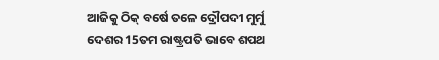ଆଜିକୁ ଠିକ୍ ବର୍ଷେ ତଳେ ଦ୍ରୌପଦୀ ମୁର୍ମୁ ଦେଶର 15ତମ ରାଷ୍ଟ୍ରପତି ଭାବେ ଶପଥ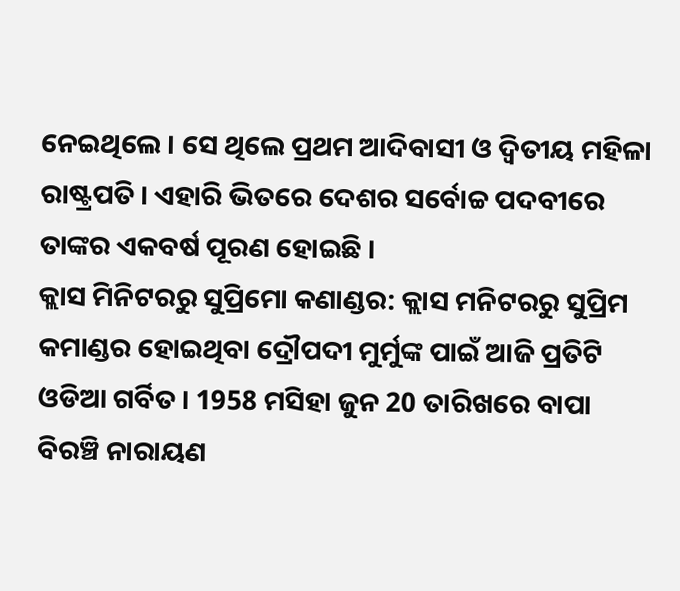ନେଇଥିଲେ । ସେ ଥିଲେ ପ୍ରଥମ ଆଦିବାସୀ ଓ ଦ୍ବିତୀୟ ମହିଳା ରାଷ୍ଟ୍ରପତି । ଏହାରି ଭିତରେ ଦେଶର ସର୍ବୋଚ୍ଚ ପଦବୀରେ ତାଙ୍କର ଏକବର୍ଷ ପୂରଣ ହୋଇଛି ।
କ୍ଲାସ ମିନିଟରରୁ ସୁପ୍ରିମୋ କଣାଣ୍ଡର: କ୍ଲାସ ମନିଟରରୁ ସୁପ୍ରିମ କମାଣ୍ଡର ହୋଇଥିବା ଦ୍ରୌପଦୀ ମୁର୍ମୁଙ୍କ ପାଇଁ ଆଜି ପ୍ରତିଟି ଓଡିଆ ଗର୍ବିତ । 1958 ମସିହା ଜୁନ 20 ତାରିଖରେ ବାପା ବିରଞ୍ଚି ନାରାୟଣ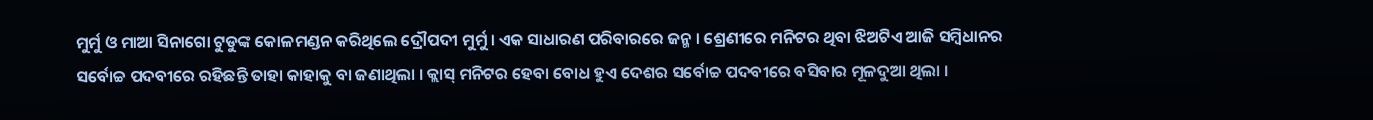ମୁର୍ମୁ ଓ ମାଆ ସିନାଗୋ ଟୁଡୁଙ୍କ କୋଳମଣ୍ଡନ କରିଥିଲେ ଦ୍ରୌପଦୀ ମୁର୍ମୁ । ଏକ ସାଧାରଣ ପରିବାରରେ ଜନ୍ମ । ଶ୍ରେଣୀରେ ମନିଟର ଥିବା ଝିଅଟିଏ ଆଜି ସମ୍ବିଧାନର ସର୍ବୋଚ୍ଚ ପଦବୀରେ ରହିଛନ୍ତି ତାହା କାହାକୁ ବା ଜଣାଥିଲା । କ୍ଲାସ୍ ମନିଟର ହେବା ବୋଧ ହୁଏ ଦେଶର ସର୍ବୋଚ୍ଚ ପଦବୀରେ ବସିବାର ମୂଳଦୁଆ ଥିଲା ।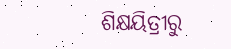ଶିକ୍ଷୟିତ୍ରୀରୁ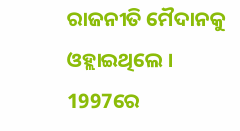ରାଜନୀତି ମୈଦାନକୁ ଓହ୍ଲାଇଥିଲେ । 1997ରେ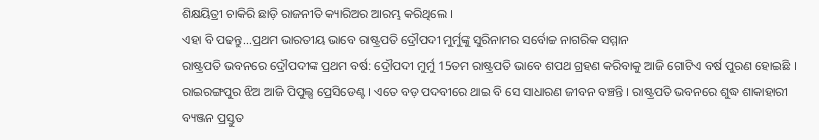ଶିକ୍ଷୟିତ୍ରୀ ଚାକିରି ଛାଡ଼ି ରାଜନୀତି କ୍ୟାରିଅର ଆରମ୍ଭ କରିଥିଲେ ।
ଏହା ବି ପଢନ୍ତୁ...ପ୍ରଥମ ଭାରତୀୟ ଭାବେ ରାଷ୍ଟ୍ରପତି ଦ୍ରୌପଦୀ ମୁର୍ମୁଙ୍କୁ ସୁରିନାମର ସର୍ବୋଚ୍ଚ ନାଗରିକ ସମ୍ମାନ
ରାଷ୍ଟ୍ରପତି ଭବନରେ ଦ୍ରୌପଦୀଙ୍କ ପ୍ରଥମ ବର୍ଷ: ଦ୍ରୌପଦୀ ମୁର୍ମୁ 15ତମ ରାଷ୍ଟ୍ରପତି ଭାବେ ଶପଥ ଗ୍ରହଣ କରିବାକୁ ଆଜି ଗୋଟିଏ ବର୍ଷ ପୁରଣ ହୋଇଛି । ରାଇରଙ୍ଗପୁର ଝିଅ ଆଜି ପିପୁଲ୍ସ ପ୍ରେସିଡେଣ୍ଟ । ଏତେ ବଡ଼ ପଦବୀରେ ଥାଇ ବି ସେ ସାଧାରଣ ଜୀବନ ବଞ୍ଚନ୍ତି । ରାଷ୍ଟ୍ରପତି ଭବନରେ ଶୁଦ୍ଧ ଶାକାହାରୀ ବ୍ୟଞ୍ଜନ ପ୍ରସ୍ତୁତ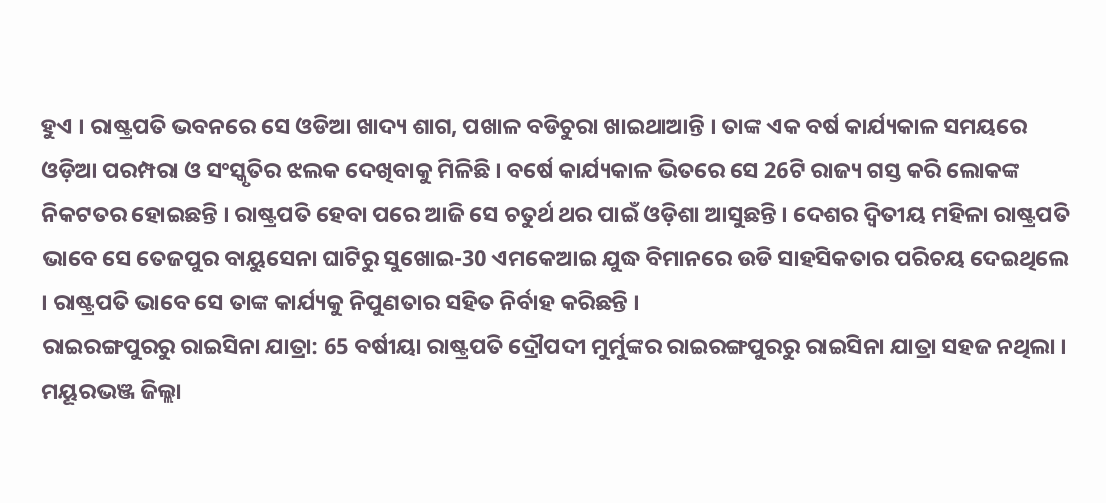ହୁଏ । ରାଷ୍ଟ୍ରପତି ଭବନରେ ସେ ଓଡିଆ ଖାଦ୍ୟ ଶାଗ, ପଖାଳ ବଡିଚୁରା ଖାଇଥାଆନ୍ତି । ତାଙ୍କ ଏକ ବର୍ଷ କାର୍ଯ୍ୟକାଳ ସମୟରେ ଓଡ଼ିଆ ପରମ୍ପରା ଓ ସଂସ୍କୃତିର ଝଲକ ଦେଖିବାକୁ ମିଳିଛି । ବର୍ଷେ କାର୍ଯ୍ୟକାଳ ଭିତରେ ସେ 26ଟି ରାଜ୍ୟ ଗସ୍ତ କରି ଲୋକଙ୍କ ନିକଟତର ହୋଇଛନ୍ତି । ରାଷ୍ଟ୍ରପତି ହେବା ପରେ ଆଜି ସେ ଚତୁର୍ଥ ଥର ପାଇଁ ଓଡ଼ିଶା ଆସୁଛନ୍ତି । ଦେଶର ଦ୍ବିତୀୟ ମହିଳା ରାଷ୍ଟ୍ରପତି ଭାବେ ସେ ତେଜପୁର ବାୟୁସେନା ଘାଟିରୁ ସୁଖୋଇ-30 ଏମକେଆଇ ଯୁଦ୍ଧ ବିମାନରେ ଉଡି ସାହସିକତାର ପରିଚୟ ଦେଇଥିଲେ । ରାଷ୍ଟ୍ରପତି ଭାବେ ସେ ତାଙ୍କ କାର୍ଯ୍ୟକୁ ନିପୁଣତାର ସହିତ ନିର୍ବାହ କରିଛନ୍ତି ।
ରାଇରଙ୍ଗପୁରରୁ ରାଇସିନା ଯାତ୍ରା: 65 ବର୍ଷୀୟା ରାଷ୍ଟ୍ରପତି ଦ୍ରୌପଦୀ ମୁର୍ମୁଙ୍କର ରାଇରଙ୍ଗପୁରରୁ ରାଇସିନା ଯାତ୍ରା ସହଜ ନଥିଲା । ମୟୂରଭଞ୍ଜ ଜିଲ୍ଲା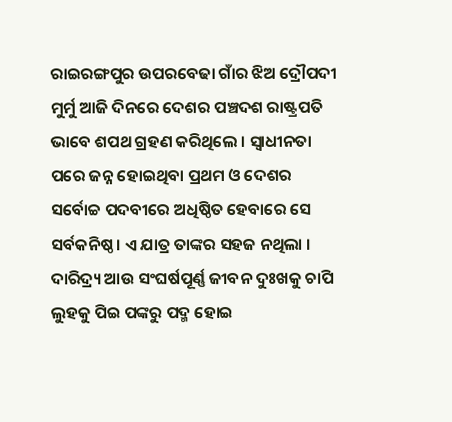ରାଇରଙ୍ଗପୁର ଉପରବେଢା ଗାଁର ଝିଅ ଦ୍ରୌପଦୀ ମୁର୍ମୁ ଆଜି ଦିନରେ ଦେଶର ପଞ୍ଚଦଶ ରାଷ୍ଟ୍ରପତି ଭାବେ ଶପଥ ଗ୍ରହଣ କରିଥିଲେ । ସ୍ବାଧୀନତା ପରେ ଜନ୍ନ ହୋଇଥିବା ପ୍ରଥମ ଓ ଦେଶର ସର୍ବୋଚ୍ଚ ପଦବୀରେ ଅଧିଷ୍ଠିତ ହେବାରେ ସେ ସର୍ବକନିଷ୍ଠ । ଏ ଯାତ୍ର ତାଙ୍କର ସହଜ ନଥିଲା । ଦାରିଦ୍ର୍ୟ ଆଉ ସଂଘର୍ଷପୂର୍ଣ୍ଣ ଜୀବନ ଦୁଃଖକୁ ଚାପି ଲୁହକୁ ପିଇ ପଙ୍କରୁ ପଦ୍ମ ହୋଇ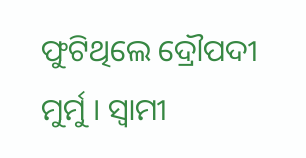ଫୁଟିଥିଲେ ଦ୍ରୌପଦୀ ମୁର୍ମୁ । ସ୍ବାମୀ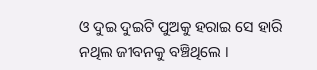ଓ ଦୁଇ ଦୁଇଟି ପୁଅକୁ ହରାଇ ସେ ହାରି ନଥିଲ ଜୀବନକୁ ବଞ୍ଚିଥିଲେ ।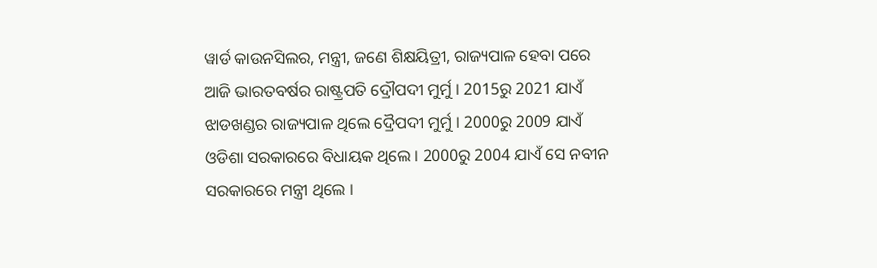ୱାର୍ଡ କାଉନସିଲର, ମନ୍ତ୍ରୀ, ଜଣେ ଶିକ୍ଷୟିତ୍ରୀ, ରାଜ୍ୟପାଳ ହେବା ପରେ ଆଜି ଭାରତବର୍ଷର ରାଷ୍ଟ୍ରପତି ଦ୍ରୌପଦୀ ମୁର୍ମୁ । 2015ରୁ 2021 ଯାଏଁ ଝାଡଖଣ୍ଡର ରାଜ୍ୟପାଳ ଥିଲେ ଦ୍ରୈପଦୀ ମୁର୍ମୁ । 2000ରୁ 2009 ଯାଏଁ ଓଡିଶା ସରକାରରେ ବିଧାୟକ ଥିଲେ । 2000ରୁ 2004 ଯାଏଁ ସେ ନବୀନ ସରକାରରେ ମନ୍ତ୍ରୀ ଥିଲେ ।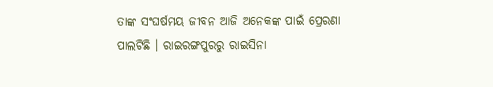ତାଙ୍କ ସଂଘର୍ଷମୟ ଜୀବନ ଆଜି ଅନେକଙ୍କ ପାଇଁ ପ୍ରେରଣା ପାଲଟିଛି । ରାଇରଙ୍ଗପୁରରୁ ରାଇସିନା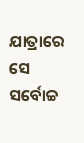ଯାତ୍ରାରେ ସେ ସର୍ବୋଚ୍ଚ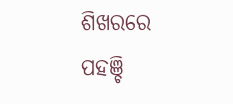ଶିଖରରେ ପହଞ୍ଚି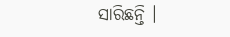ସାରିଛନ୍ତି ।